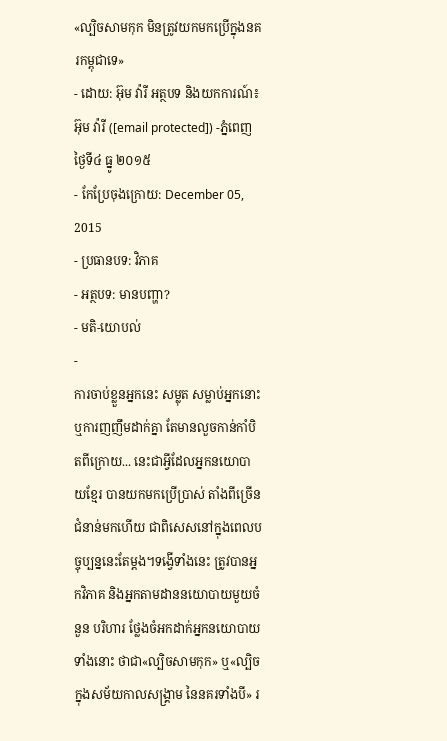«ល្បិចសាមកុក មិនត្រូវយកមកប្រើក្នុងនគរកម្ពុជាទេ»
- ដោយ: អ៊ុម វ៉ារី អត្ថបទ និងយកការណ៍៖ អ៊ុម វ៉ារី ([email protected]) -ភ្នំពេញថ្ងៃទី៤ ធ្នូ ២០១៥
- កែប្រែចុងក្រោយ: December 05, 2015
- ប្រធានបទ: វិភាគ
- អត្ថបទ: មានបញ្ហា?
- មតិ-យោបល់
-
ការចាប់ខ្លួនអ្នកនេះ សម្លុត សម្លាប់អ្នកនោះ ឬការញញឹមដាក់គ្នា តែមានលួចកាន់កាំបិតពីក្រោយ... នេះជាអ្វីដែលអ្នកនយោបាយខ្មែរ បានយកមកប្រើប្រាស់ តាំងពីច្រើនជំនាន់មកហើយ ជាពិសេសនៅក្នុងពេលបច្ចុប្បន្ននេះតែម្ដង។ទង្វើទាំងនេះ ត្រូវបានអ្នកវិភាគ និងអ្នកតាមដាននយោបាយមួយចំនួន បរិហារ ថ្លែងចំអកដាក់អ្នកនយោបាយទាំងនោះ ថាជា«ល្បិចសាមកុក» ឬ«ល្បិចក្នុងសម័យកាលសង្គ្រាម នៃនគរទាំងបី» រ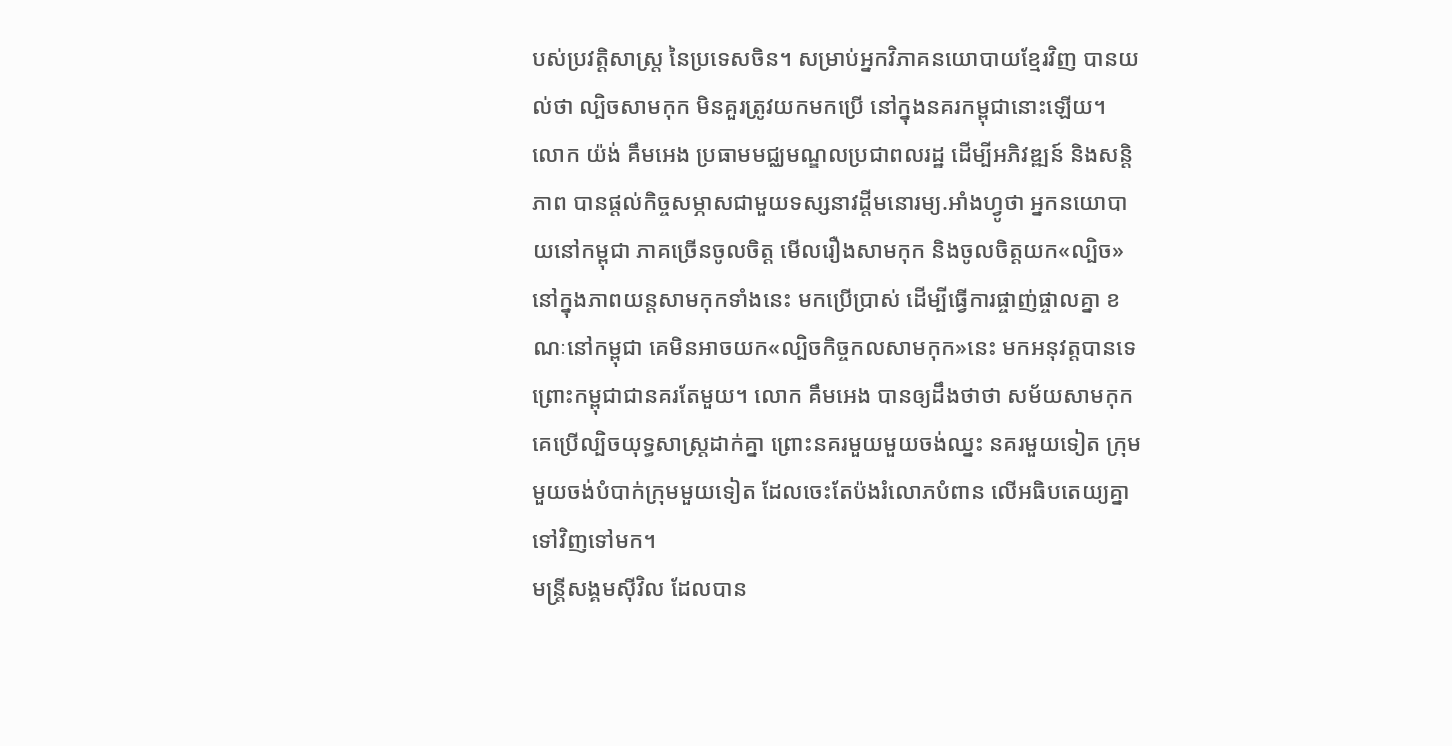បស់ប្រវត្តិសាស្ត្រ នៃប្រទេសចិន។ សម្រាប់អ្នកវិភាគនយោបាយខ្មែរវិញ បានយល់ថា ល្បិចសាមកុក មិនគួរត្រូវយកមកប្រើ នៅក្នុងនគរកម្ពុជានោះឡើយ។
លោក យ៉ង់ គឹមអេង ប្រធាមមជ្ឈមណ្ឌលប្រជាពលរដ្ឋ ដើម្បីអភិវឌ្ឍន៍ និងសន្ដិភាព បានផ្តល់កិច្ចសម្ភាសជាមួយទស្សនាវដ្តីមនោរម្យ.អាំងហ្វូថា អ្នកនយោបាយនៅកម្ពុជា ភាគច្រើនចូលចិត្ត មើលរឿងសាមកុក និងចូលចិត្តយក«ល្បិច» នៅក្នុងភាពយន្ដសាមកុកទាំងនេះ មកប្រើប្រាស់ ដើម្បីធ្វើការផ្ចាញ់ផ្ចាលគ្នា ខណៈនៅកម្ពុជា គេមិនអាចយក«ល្បិចកិច្ចកលសាមកុក»នេះ មកអនុវត្តបានទេ ព្រោះកម្ពុជាជានគរតែមួយ។ លោក គឹមអេង បានឲ្យដឹងថាថា សម័យសាមកុក គេប្រើល្បិចយុទ្ធសាស្ត្រដាក់គ្នា ព្រោះនគរមួយមួយចង់ឈ្នះ នគរមួយទៀត ក្រុមមួយចង់បំបាក់ក្រុមមួយទៀត ដែលចេះតែប៉ងរំលោភបំពាន លើអធិបតេយ្យគ្នាទៅវិញទៅមក។
មន្ត្រីសង្គមស៊ីវិល ដែលបាន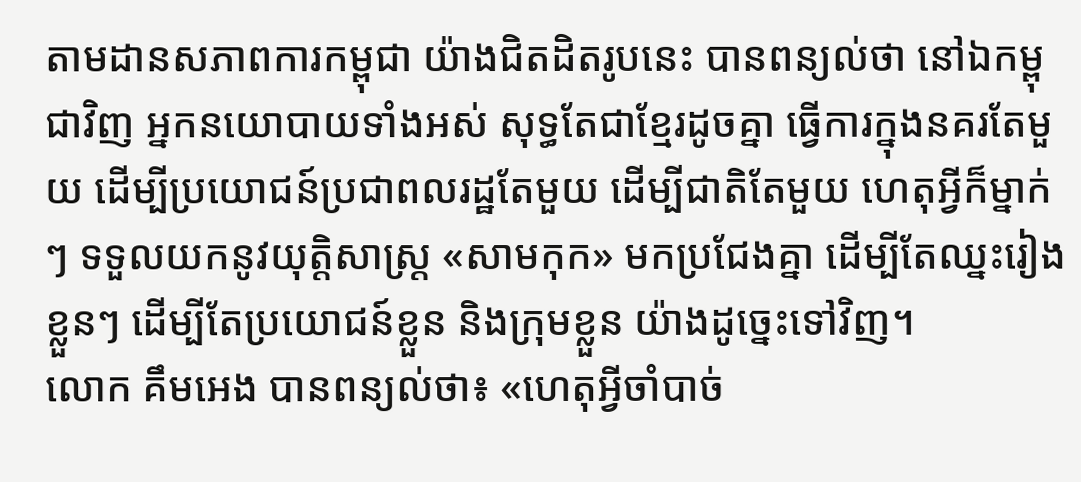តាមដានសភាពការកម្ពុជា យ៉ាងជិតដិតរូបនេះ បានពន្យល់ថា នៅឯកម្ពុជាវិញ អ្នកនយោបាយទាំងអស់ សុទ្ធតែជាខ្មែរដូចគ្នា ធ្វើការក្នុងនគរតែមួយ ដើម្បីប្រយោជន៍ប្រជាពលរដ្ឋតែមួយ ដើម្បីជាតិតែមួយ ហេតុអ្វីក៏ម្នាក់ៗ ទទួលយកនូវយុត្តិសាស្រ្ត «សាមកុក» មកប្រជែងគ្នា ដើម្បីតែឈ្នះរៀងខ្លួនៗ ដើម្បីតែប្រយោជន៍ខ្លួន និងក្រុមខ្លួន យ៉ាងដូច្នេះទៅវិញ។
លោក គឹមអេង បានពន្យល់ថា៖ «ហេតុអ្វីចាំបាច់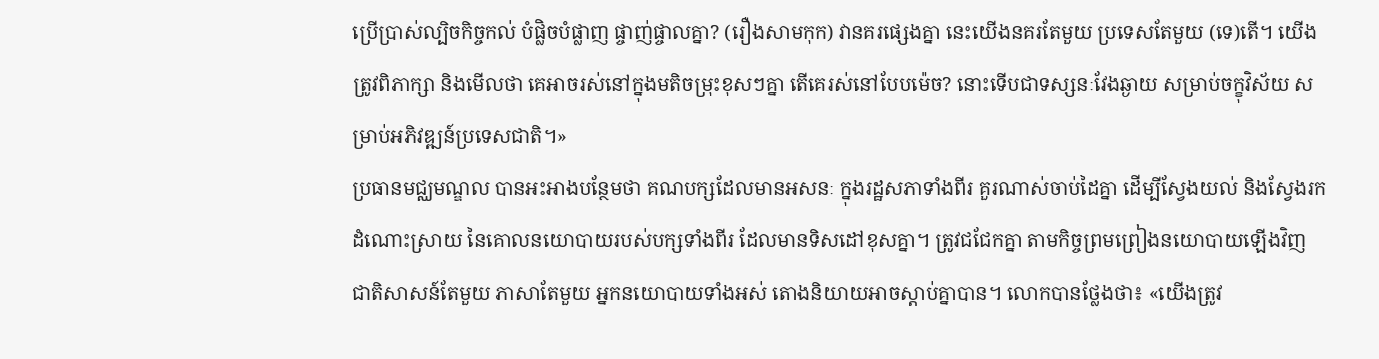ប្រើប្រាស់ល្បិចកិច្ចកល់ បំផ្លិចបំផ្លាញ ផ្ចាញ់ផ្ចាលគ្នា? (រឿងសាមកុក) វានគរផ្សេងគ្នា នេះយើងនគរតែមួយ ប្រទេសតែមួយ (ទេ)តើ។ យើងត្រូវពិភាក្សា និងមើលថា គេអាចរស់នៅក្នុងមតិចម្រុះខុសៗគ្នា តើគេរស់នៅបែបម៉េច? នោះទើបជាទស្សនៈវែងឆ្ងាយ សម្រាប់ចក្ខុវិស័យ សម្រាប់អភិវឌ្ឍន៍ប្រទេសជាតិ។»
ប្រធានមជ្ឈមណ្ឌល បានអះអាងបន្ថែមថា គណបក្សដែលមានអសនៈ ក្នុងរដ្ឋសភាទាំងពីរ គួរណាស់ចាប់ដៃគ្នា ដើម្បីស្វែងយល់ និងស្វែងរកដំណោះស្រាយ នៃគោលនយោបាយរបស់បក្សទាំងពីរ ដែលមានទិសដៅខុសគ្នា។ ត្រូវជជែកគ្នា តាមកិច្ចព្រមព្រៀងនយោបាយឡើងវិញ ជាតិសាសន៍តែមួយ ភាសាតែមួយ អ្នកនយោបាយទាំងអស់ តោងនិយាយអាចស្តាប់គ្នាបាន។ លោកបានថ្លែងថា៖ «យើងត្រូវ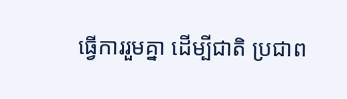ធ្វើការរួមគ្នា ដើម្បីជាតិ ប្រជាព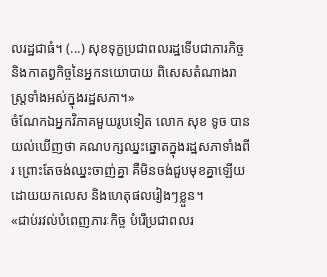លរដ្ឋជាធំ។ (...) សុខទុក្ខប្រជាពលរដ្ឋទើបជាភារកិច្ច និងកាតព្វកិច្ចនៃអ្នកនយោបាយ ពិសេសតំណាងរាស្រ្តទាំងអស់ក្នុងរដ្ឋសភា។»
ចំណែកឯអ្នកវិភាគមួយរូបទៀត លោក សុខ ទូច បានយល់ឃើញថា គណបក្សឈ្នះឆ្នោតក្នុងរដ្ឋសភាទាំងពីរ ព្រោះតែចង់ឈ្នះចាញ់គ្នា គឺមិនចង់ជួបមុខគ្នាឡើយ ដោយយកលេស និងហេតុផលរៀងៗខ្លួន។
«ជាប់រវល់បំពេញភារៈកិច្ច បំរើប្រជាពលរ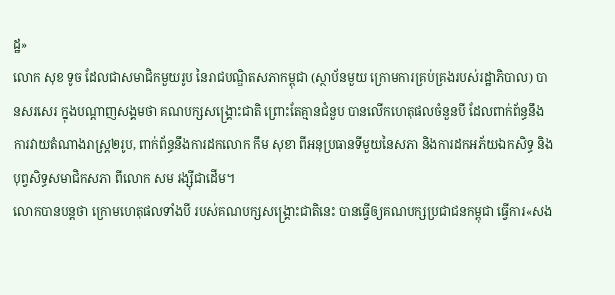ដ្ឋ»
លោក សុខ ទូច ដែលជាសមាជិកមួយរូប នៃរាជបណ្ឌិតសភាកម្ពុជា (ស្ថាប័នមួយ ក្រោមការគ្រប់គ្រងរបស់រដ្ឋាភិបាល) បានសរសេរ ក្នុងបណ្តាញសង្គមថា គណបក្សសង្គ្រោះជាតិ ព្រោះតែគ្មានជំនួប បានលើកហេតុផលចំនួនបី ដែលពាក់ព័ន្ធនឹងការវាយតំណាងរាស្រ្ត២រូប, ពាក់ព័ន្ធនឹងការដកលោក កឹម សុខា ពីអនុប្រធានទីមួយនៃសភា និងការដកអភ័យឯកសិទ្ធ និងបុព្វសិទ្ធសមាជិកសភា ពីលោក សម រង្ស៊ីជាដើម។
លោកបានបន្តថា ក្រោមហេតុផលទាំងបី របស់គណបក្សសង្គ្រោះជាតិនេះ បានធ្វើឲ្យគណបក្សប្រជាជនកម្ពុជា ធ្វើការ«សង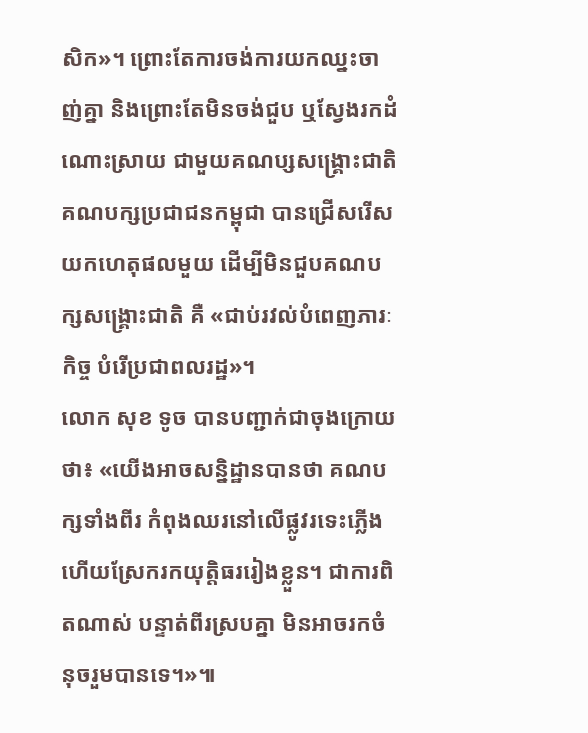សិក»។ ព្រោះតែការចង់ការយកឈ្នះចាញ់គ្នា និងព្រោះតែមិនចង់ជួប ឬស្វែងរកដំណោះស្រាយ ជាមួយគណប្សសង្គ្រោះជាតិ គណបក្សប្រជាជនកម្ពុជា បានជ្រើសរើសយកហេតុផលមួយ ដើម្បីមិនជួបគណបក្សសង្គ្រោះជាតិ គឺ «ជាប់រវល់បំពេញភារៈកិច្ច បំរើប្រជាពលរដ្ឋ»។
លោក សុខ ទូច បានបញ្ជាក់ជាចុងក្រោយថា៖ «យើងអាចសន្និដ្ឋានបានថា គណបក្សទាំងពីរ កំពុងឈរនៅលើផ្លូវរទេះភ្លើង ហើយស្រែករកយុត្តិធររៀងខ្លួន។ ជាការពិតណាស់ បន្ទាត់ពីរស្របគ្នា មិនអាចរកចំនុចរួមបានទេ។»៕